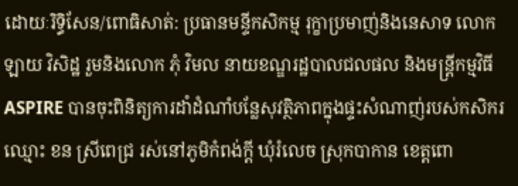ដោយៈរិទ្ធិសែន/ពោធិសាត់: ប្រធានមន្ទីកសិកម្ម រុក្ខាប្រមាញ់និងនេសាទ លោក ឡាយ វិសិដ្ឋ រួមនិងលោក ភុំ វិមល នាយខណ្ឌរដ្ឋបាលជលផល និងមន្ត្រីកម្មវិធី ASPIRE បានចុះពិនិត្យការដាំដំណាំបន្លែសុវត្ថិភាពក្នុងផ្ទះសំណាញ់របស់កសិករឈ្មោះ ខន ស្រីពេជ្រ រស់នៅភូមិកំពង់ក្តី ឃុំរំលេច ស្រុកបាកាន ខេត្តពោ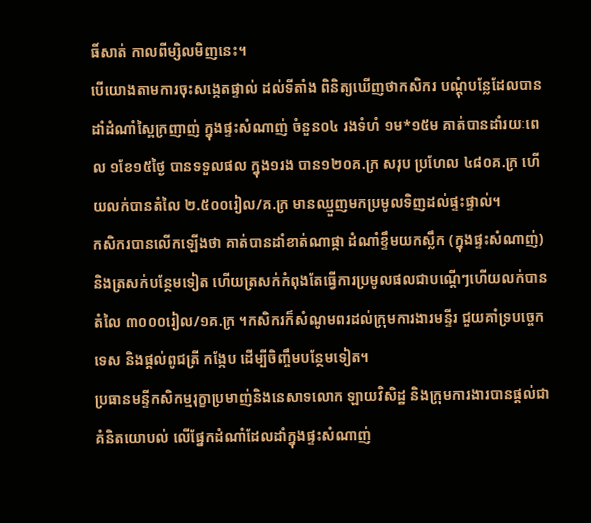ធិ៍សាត់ កាលពីម្សិលមិញនេះ។
បើយោងតាមការចុះសង្កេតផ្ទាល់ ដល់ទីតាំង ពិនិត្យឃើញថាកសិករ បណ្តុំបន្លែដែលបានដាំដំណាំស្ពៃក្រញាញ់ ក្នុងផ្ទះសំណាញ់ ចំនួន០៤ រងទំហំ ១ម*១៥ម គាត់បានដាំរយៈពេល ១ខែ១៥ថ្ងៃ បានទទួលផល ក្នុង១រង បាន១២០គ.ក្រ សរុប ប្រហែល ៤៨០គ.ក្រ ហើយលក់បានតំលៃ ២.៥០០រៀល/គ.ក្រ មានឈ្មួញមកប្រមូលទិញដល់ផ្ទះផ្ទាល់។
កសិករបានលើកឡើងថា គាត់បានដាំខាត់ណាផ្កា ដំណាំខ្ទឹមយកស្លឹក (ក្នុងផ្ទះសំណាញ់) និងត្រសក់បន្ថែមទៀត ហើយត្រសក់កំពុងតែធ្វើការប្រមូលផលជាបណ្តើៗហើយលក់បានតំលៃ ៣០០០រៀល/១គ.ក្រ ។កសិករក៏សំណូមពរដល់ក្រុមការងារមន្ទីរ ជួយគាំទ្របច្ចេកទេស និងផ្តល់ពូជត្រី កង្កែប ដើម្បីចិញ្ចឹមបន្ថែមទៀត។
ប្រធានមន្ទីកសិកម្មរុក្ខាប្រមាញ់និងនេសាទលោក ឡាយវិសិដ្ឋ និងក្រុមការងារបានផ្តល់ជាគំនិតយោបល់ លើផ្នែកដំណាំដែលដាំក្នុងផ្ទះសំណាញ់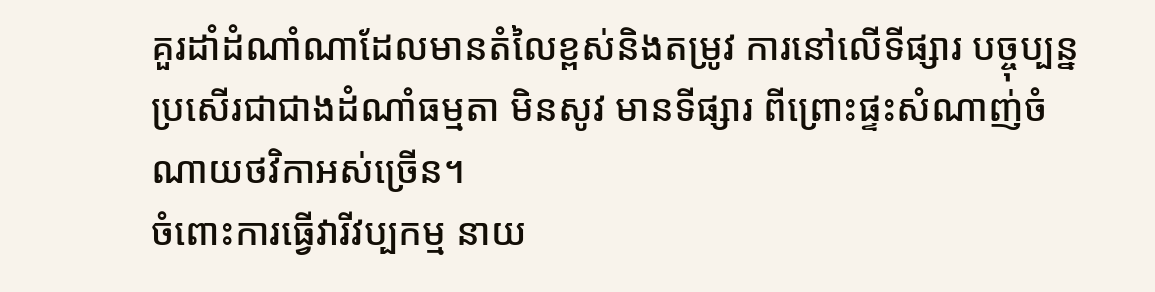គួរដាំដំណាំណាដែលមានតំលៃខ្ពស់និងតម្រូវ ការនៅលើទីផ្សារ បច្ចុប្បន្ន ប្រសើរជាជាងដំណាំធម្មតា មិនសូវ មានទីផ្សារ ពីព្រោះផ្ទះសំណាញ់ចំណាយថវិកាអស់ច្រើន។
ចំពោះការធ្វើវារីវប្បកម្ម នាយ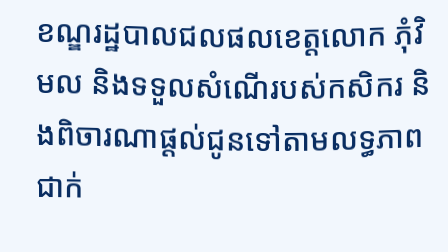ខណ្ឌរដ្ឋបាលជលផលខេត្តលោក ភុំវិមល និងទទួលសំណើរបស់កសិករ និងពិចារណាផ្តល់ជូនទៅតាមលទ្ធភាពជាក់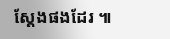ស្តែងផងដែរ ៕